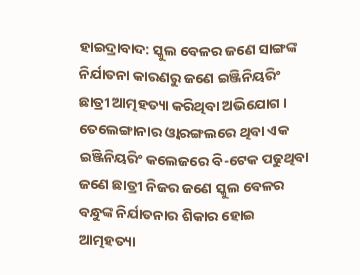ହାଇଦ୍ରାବାଦ: ସ୍କୁଲ ବେଳର ଜଣେ ସାଙ୍ଗଙ୍କ ନିର୍ଯାତନା କାରଣରୁ ଜଣେ ଇଞ୍ଜିନିୟରିଂ ଛାତ୍ରୀ ଆତ୍ମହତ୍ୟା କରିଥିବା ଅଭିଯୋଗ । ତେଲେଙ୍ଗାନାର ଓ୍ବାରଙ୍ଗଲରେ ଥିବା ଏକ ଇଞ୍ଜିନିୟରିଂ କଲେଜରେ ବି-ଟେକ ପଢୁଥିବା ଜଣେ ଛାତ୍ରୀ ନିଜର ଜଣେ ସ୍କୁଲ ବେଳର ବନ୍ଧୁଙ୍କ ନିର୍ଯାତନାର ଶିକାର ହୋଇ ଆତ୍ମହତ୍ୟା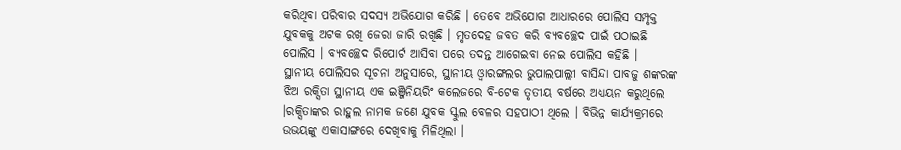କରିଥିବା ପରିବାର ସଦସ୍ୟ ଅଭିଯୋଗ କରିଛି । ତେବେ ଅଭିଯୋଗ ଆଧାରରେ ପୋଲିସ ସମ୍ପୃକ୍ତ ଯୁବକକୁ ଅଟକ ରଖି ଜେରା ଜାରି ରଖିଛି । ମୃତଦେହ ଜବତ କରି ବ୍ୟବଚ୍ଛେଦ ପାଇଁ ପଠାଇଛି ପୋଲିସ । ବ୍ୟବଚ୍ଛେଦ ରିପୋର୍ଟ ଆସିବା ପରେ ତଦନ୍ତ ଆଗେଇବା ନେଇ ପୋଲିସ କହିଛି ।
ସ୍ଥାନୀୟ ପୋଲିସର ସୂଚନା ଅନୁସାରେ, ସ୍ଥାନୀୟ ଓ୍ବାରଙ୍ଗଲର ଭୁପାଲପାଲ୍ଲୀ ବାସିନ୍ଦା ପାବଜୁ ଶଙ୍କରଙ୍କ ଝିଅ ରକ୍ସିତା ସ୍ଥାନୀୟ ଏକ ଇଞ୍ଜିନିୟରିଂ କଲେଜରେ ବି-ଟେକ ତୃତୀୟ ବର୍ଷରେ ଅଧ୍ୟୟନ କରୁଥିଲେ ।ରକ୍ସିତାଙ୍କର ରାହୁଲ ନାମକ ଜଣେ ଯୁବକ ସ୍କୁଲ ବେଳର ସହପାଠୀ ଥିଲେ । ବିଭିନ୍ନ କାର୍ଯ୍ୟକ୍ରମରେ ଉଭୟଙ୍କୁ ଏକାସାଙ୍ଗରେ ଦେଖିବାକୁ ମିଳିଥିଲା ।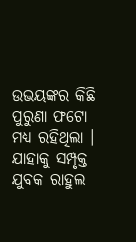ଉଭୟଙ୍କର କିଛି ପୁରୁଣା ଫଟୋ ମଧ୍ୟ ରହିଥିଲା । ଯାହାକୁ ସମ୍ପୃକ୍ତ ଯୁବକ ରାହୁଲ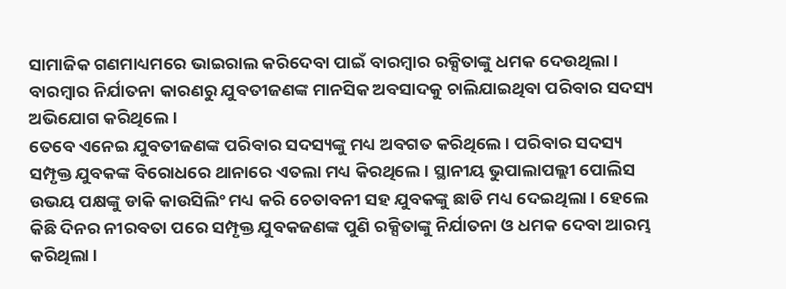ସାମାଜିକ ଗଣମାଧ୍ୟମରେ ଭାଇରାଲ କରିଦେବା ପାଇଁ ବାରମ୍ବାର ରକ୍ସିତାଙ୍କୁ ଧମକ ଦେଉଥିଲା । ବାରମ୍ବାର ନିର୍ଯାତନା କାରଣରୁ ଯୁବତୀଜଣଙ୍କ ମାନସିକ ଅବସାଦକୁ ଚାଲିଯାଇଥିବା ପରିବାର ସଦସ୍ୟ ଅଭିଯୋଗ କରିଥିଲେ ।
ତେବେ ଏନେଇ ଯୁବତୀଜଣଙ୍କ ପରିବାର ସଦସ୍ୟଙ୍କୁ ମଧ୍ୟ ଅବଗତ କରିଥିଲେ । ପରିବାର ସଦସ୍ୟ ସମ୍ପୃକ୍ତ ଯୁବକଙ୍କ ବିରୋଧରେ ଥାନାରେ ଏତଲା ମଧ୍ୟ କିରଥିଲେ । ସ୍ଥାନୀୟ ଭୁପାଲାପଲ୍ଲୀ ପୋଲିସ ଉଭୟ ପକ୍ଷଙ୍କୁ ଡାକି କାଉସିଲିଂ ମଧ୍ୟ କରି ଚେତାବନୀ ସହ ଯୁବକଙ୍କୁ ଛାଡି ମଧ୍ୟ ଦେଇଥିଲା । ହେଲେ କିଛି ଦିନର ନୀରବତା ପରେ ସମ୍ପୃକ୍ତ ଯୁବକଜଣଙ୍କ ପୁଣି ରକ୍ସିତାଙ୍କୁ ନିର୍ଯାତନା ଓ ଧମକ ଦେବା ଆରମ୍ଭ କରିଥିଲା ।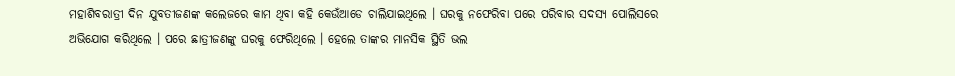ମହାଶିବରାତ୍ରୀ ଦିନ ଯୁବତୀଜଣଙ୍କ କଲେଜରେ କାମ ଥିବା କହି କେଉଁଆଡେ ଚାଲିଯାଇଥିଲେ । ଘରକୁ ନଫେରିବା ପରେ ପରିବାର ସଦସ୍ୟ ପୋଲିସରେ ଅଭିଯୋଗ କରିଥିଲେ । ପରେ ଛାତ୍ରୀଜଣଙ୍କୁ ଘରକୁ ଫେରିଥିଲେ । ହେଲେ ତାଙ୍କର ମାନସିକ ସ୍ଥିତି ଭଲ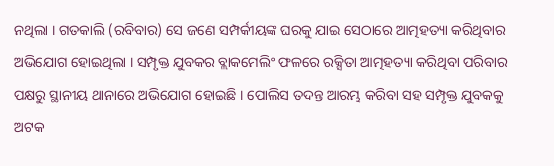ନଥିଲା । ଗତକାଲି (ରବିବାର) ସେ ଜଣେ ସମ୍ପର୍କୀୟଙ୍କ ଘରକୁ ଯାଇ ସେଠାରେ ଆତ୍ମହତ୍ୟା କରିଥିବାର ଅଭିଯୋଗ ହୋଇଥିଲା । ସମ୍ପୃକ୍ତ ଯୁବକର ବ୍ଲାକମେଲିଂ ଫଳରେ ରକ୍ସିତା ଆତ୍ମହତ୍ୟା କରିଥିବା ପରିବାର ପକ୍ଷରୁ ସ୍ଥାନୀୟ ଥାନାରେ ଅଭିଯୋଗ ହୋଇଛି । ପୋଲିସ ତଦନ୍ତ ଆରମ୍ଭ କରିବା ସହ ସମ୍ପୃକ୍ତ ଯୁବକକୁ ଅଟକ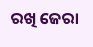ରଖି ଜେରା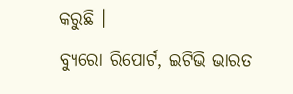କରୁଛି ।
ବ୍ୟୁରୋ ରିପୋର୍ଟ, ଇଟିଭି ଭାରତ